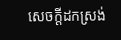សេចក្តីដកស្រង់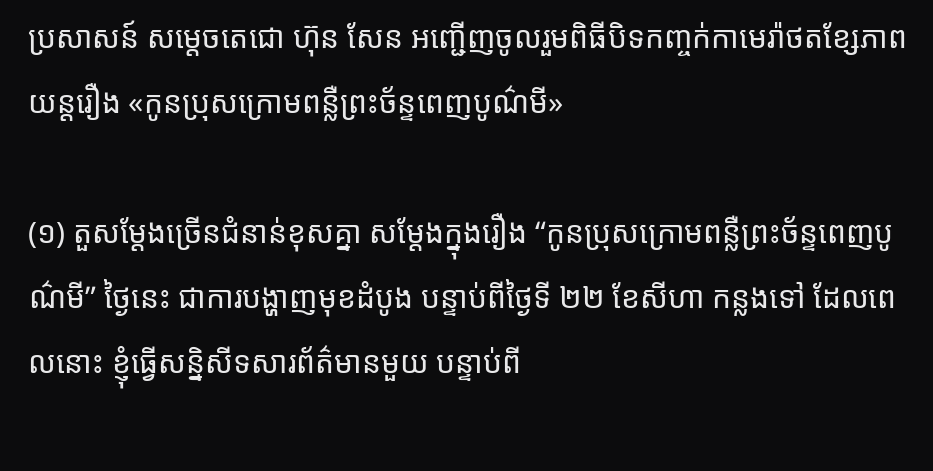ប្រសាសន៍ សម្តេចតេជោ ហ៊ុន សែន អញ្ជើញចូលរួមពិធីបិទកញ្ចក់កាមេរ៉ាថតខ្សែភាពយន្តរឿង «កូនប្រុសក្រោមពន្លឺព្រះច័ន្ទពេញបូណ៌មី»

(១) តួសម្ដែងច្រើនជំនាន់ខុសគ្នា សម្ដែងក្នុងរឿង “កូនប្រុសក្រោមពន្លឺព្រះច័ន្ទពេញបូណ៌មី” ថ្ងៃនេះ ជាការបង្ហាញមុខដំបូង បន្ទាប់ពីថ្ងៃទី ២២ ខែសីហា កន្លងទៅ ដែលពេលនោះ ខ្ញុំធ្វើសន្និសីទសារព័ត៌មានមួយ បន្ទាប់ពី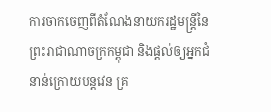ការចាកចេញពីតំណែងនាយករដ្ឋមន្ត្រីនៃព្រះរាជាណាចក្រកម្ពុជា និងផ្តល់ឲ្យអ្នកជំនាន់ក្រោយបន្តវេន គ្រ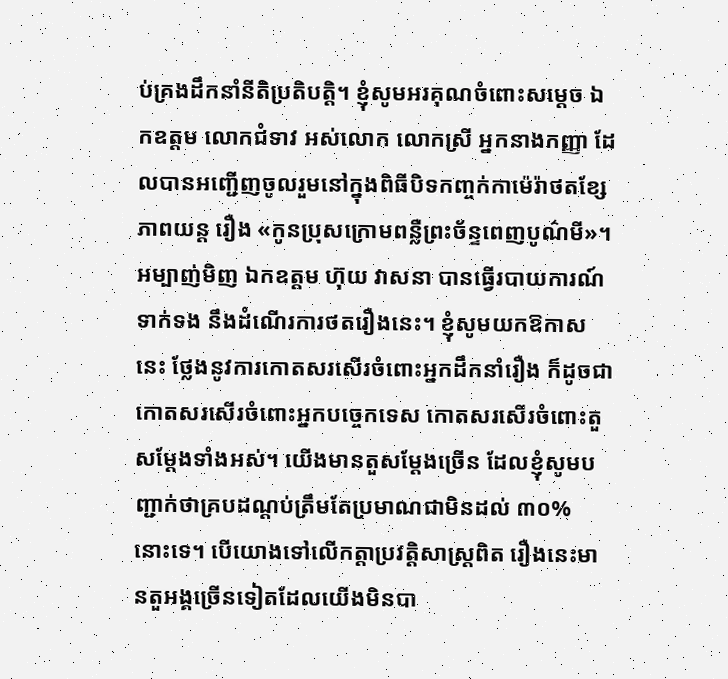ប់គ្រងដឹកនាំនីតិប្រតិបត្តិ។ ខ្ញុំសូមអរគុណចំពោះសម្តេច ឯកឧត្តម លោកជំទាវ អស់លោក លោកស្រី អ្នកនាងកញ្ញា ដែលបានអញ្ជើញចូលរួមនៅក្នុងពិធីបិទកញ្ចក់កាម៉េរ៉ាថតខ្សែភាពយន្ត រឿង «កូនប្រុសក្រោមពន្លឺព្រះច័ន្ទពេញបូណ៌មី»។ អម្បាញ់មិញ ឯកឧត្តម ហ៊ុយ វាសនា បានធ្វើរបាយការណ៍ទាក់ទង នឹងដំណើរការថតរឿងនេះ។ ខ្ញុំសូមយកឱកាសនេះ ថ្លែងនូវការកោតសរសើរចំពោះអ្នកដឹកនាំរឿង ក៏ដូចជាកោតសរសើរចំពោះអ្នកបច្ចេកទេស កោតសរសើរចំពោះតួសម្ដែងទាំងអស់។ យើងមានតួសម្ដែងច្រើន ដែលខ្ញុំសូមបញ្ជាក់ថាគ្របដណ្ដប់ត្រឹមតែប្រមាណជាមិនដល់ ៣០% នោះទេ។ បើយោងទៅលើកត្តាប្រវត្តិសាស្ត្រពិត រឿងនេះមានតួអង្គច្រើនទៀតដែលយើងមិនបា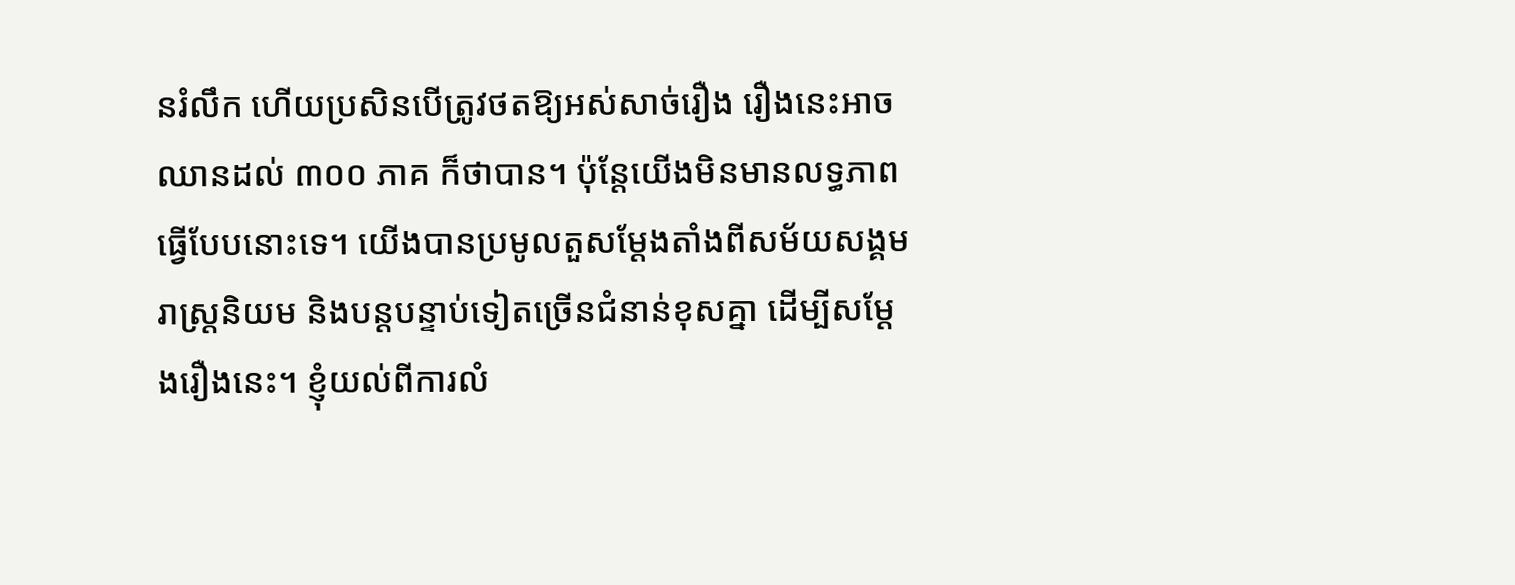នរំលឹក ហើយប្រសិនបើត្រូវថតឱ្យអស់សាច់រឿង រឿងនេះអាចឈានដល់ ៣០០ ភាគ ក៏ថាបាន។ ប៉ុន្តែយើងមិនមានលទ្ធភាពធ្វើបែបនោះទេ។ យើងបានប្រមូលតួសម្ដែងតាំងពីសម័យសង្គមរាស្ត្រនិយម និងបន្តបន្ទាប់ទៀតច្រើនជំនាន់ខុសគ្នា ដើម្បីសម្ដែងរឿងនេះ។ ខ្ញុំយល់ពីការលំ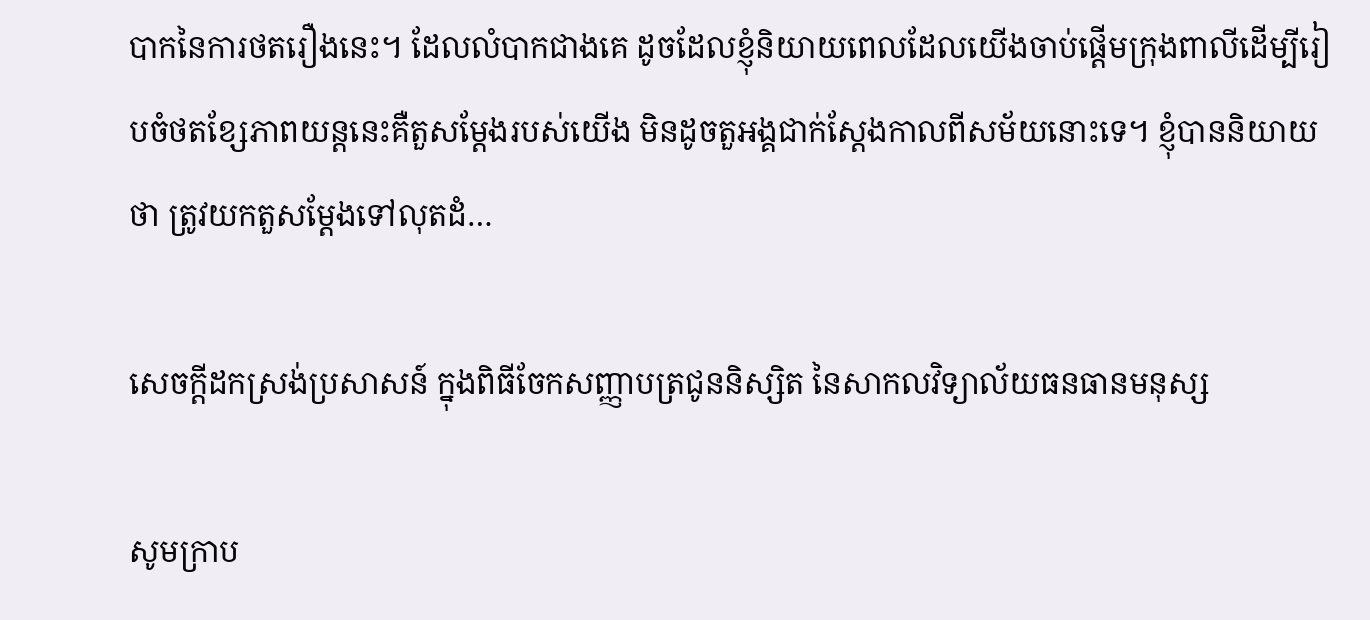បាកនៃការថតរឿងនេះ។ ដែលលំបាកជាងគេ ដូចដែលខ្ញុំនិយាយពេលដែលយើងចាប់ផ្ដើមក្រុងពាលីដើម្បីរៀបចំថតខ្សែភាពយន្តនេះគឺតួសម្ដែងរបស់យើង មិនដូចតួអង្គជាក់ស្តែងកាលពីសម័យនោះទេ។ ខ្ញុំបាននិយាយថា ត្រូវយកតួសម្ដែងទៅលុតដំ…

សេចក្តីដកស្រង់ប្រសាសន៍ ក្នុងពិធីចែកសញ្ញាបត្រជូននិស្សិត នៃសាកលវិទ្យាល័យធនធានមនុស្ស

សូមក្រាប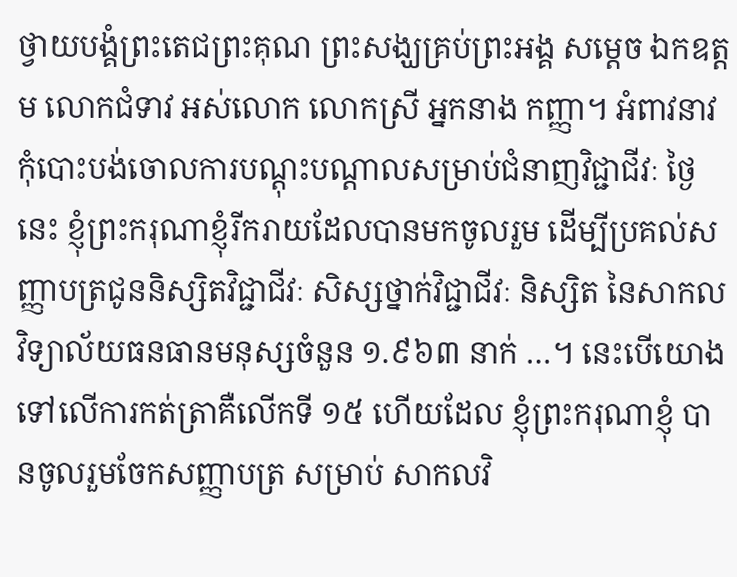ថ្វាយបង្គំព្រះតេជព្រះគុណ ព្រះសង្ឃគ្រប់ព្រះអង្គ សម្ដេច ឯកឧត្តម លោកជំទាវ អស់លោក លោកស្រី អ្នកនាង កញ្ញា។ អំពាវនាវកុំបោះបង់ចោលការបណ្ដុះបណ្ដាលសម្រាប់ជំនាញវិជ្ជាជីវៈ ថ្ងៃនេះ ខ្ញុំព្រះករុណាខ្ញុំរីករាយដែលបានមកចូលរួម ដើម្បីប្រគល់សញ្ញាបត្រជូននិស្សិតវិជ្ជាជីវៈ សិស្សថ្នាក់វិជ្ជាជីវៈ និស្សិត នៃសាកលវិទ្យាល័យធនធានមនុស្សចំនួន ១.៩៦៣ នាក់ …។ នេះបើយោងទៅលើការកត់ត្រាគឺលើកទី ១៥ ហើយដែល ខ្ញុំព្រះករុណាខ្ញុំ បានចូលរួមចែកសញ្ញាបត្រ សម្រាប់ សាកលវិ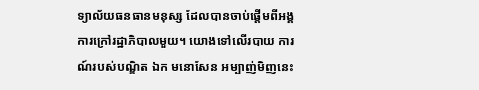ទ្យាល័យធនធានមនុស្ស ដែលបានចាប់ផ្ដើមពីអង្គការក្រៅរដ្ឋាភិបាលមួយ។ យោងទៅលើរបាយ ការណ៍របស់បណ្ឌិត ឯក មនោសែន អម្បាញ់មិញនេះ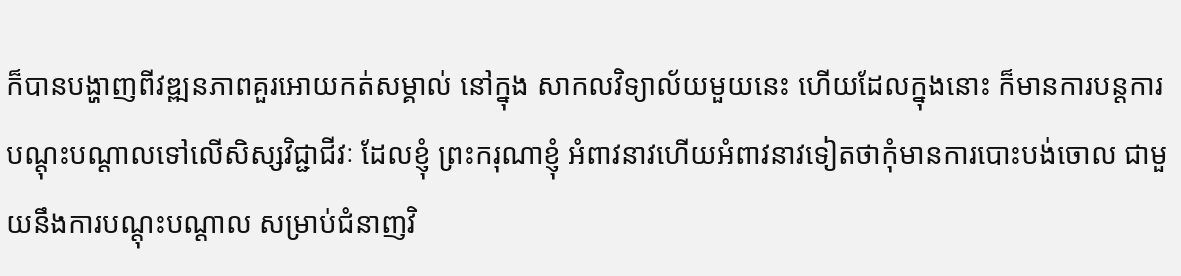ក៏បានបង្ហាញពីវឌ្ឍនភាពគួរអោយកត់សម្គាល់ នៅក្នុង សាកលវិទ្យាល័យមួយនេះ ហើយដែលក្នុងនោះ ក៏មានការបន្តការបណ្ដុះបណ្ដាលទៅលើសិស្សវិជ្ជាជីវៈ ដែលខ្ញុំ ព្រះករុណាខ្ញុំ អំពាវនាវហើយអំពាវនាវទៀតថាកុំមានការបោះបង់ចោល ជាមួយនឹងការបណ្ដុះបណ្ដាល សម្រាប់ជំនាញវិ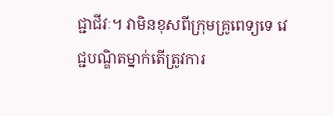ជ្ជាជីវៈ។ វាមិនខុសពីក្រុមគ្រូពេទ្យទេ វេជ្ជបណ្ឌិតម្នាក់តើត្រូវការ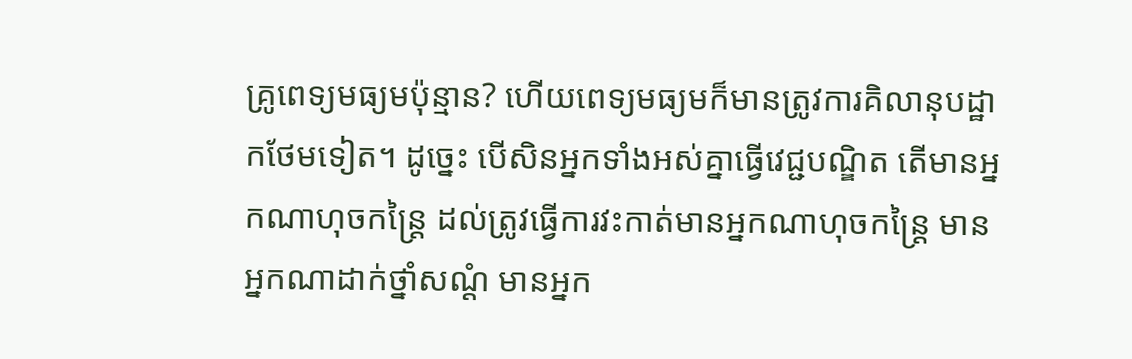គ្រូពេទ្យមធ្យមប៉ុន្មាន? ហើយពេទ្យមធ្យមក៏មានត្រូវការគិលានុបដ្ឋាកថែមទៀត។ ដូច្នេះ បើសិនអ្នកទាំងអស់គ្នាធ្វើវេជ្ជបណ្ឌិត តើមានអ្នកណាហុចកន្ត្រៃ ដល់ត្រូវធ្វើការវះកាត់មានអ្នកណាហុចកន្ត្រៃ មានអ្នកណាដាក់ថ្នាំសណ្ដំ មានអ្នក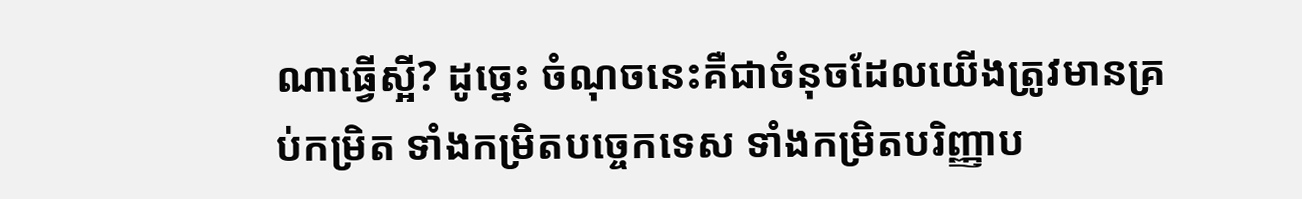ណាធើ្វស្អី? ដូច្នេះ ចំណុចនេះគឺជាចំនុចដែលយើងត្រូវមានគ្រប់កម្រិត ទាំងកម្រិតបច្ចេកទេស ទាំងកម្រិតបរិញ្ញាប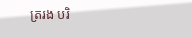ត្ររង បរិ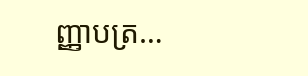ញ្ញាបត្រ…